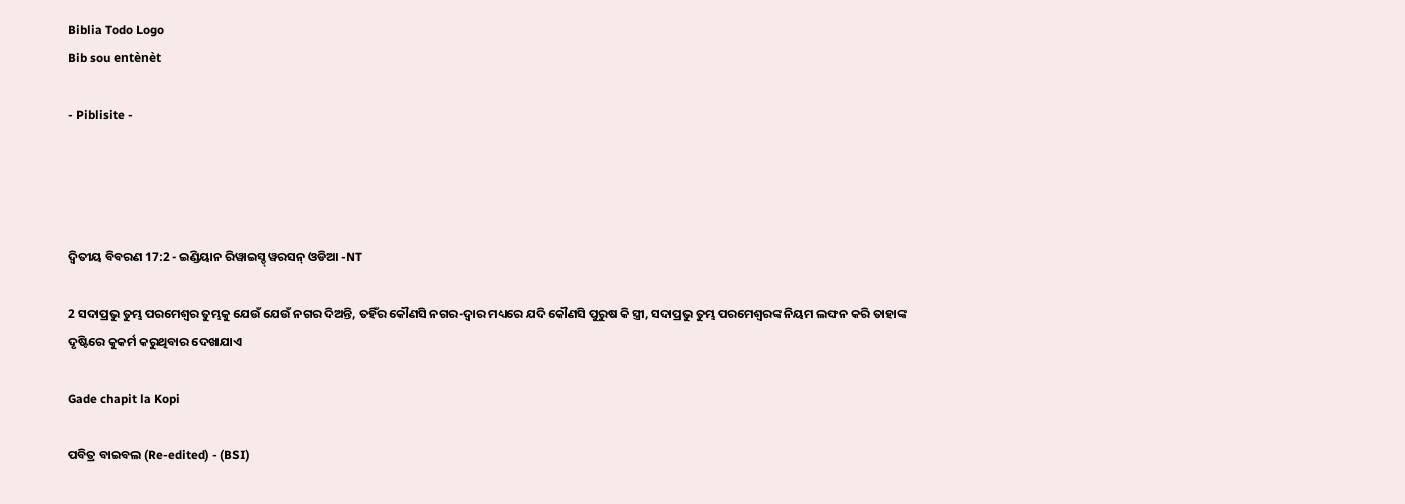Biblia Todo Logo
Bib sou entènèt

- Piblisite -




ଦ୍ଵିତୀୟ ବିବରଣ 17:2 - ଇଣ୍ଡିୟାନ ରିୱାଇସ୍ଡ୍ ୱରସନ୍ ଓଡିଆ -NT

2 ସଦାପ୍ରଭୁ ତୁମ୍ଭ ପରମେଶ୍ୱର ତୁମ୍ଭକୁ ଯେଉଁ ଯେଉଁ ନଗର ଦିଅନ୍ତି, ତହିଁର କୌଣସି ନଗର-ଦ୍ୱାର ମଧ୍ୟରେ ଯଦି କୌଣସି ପୁରୁଷ କି ସ୍ତ୍ରୀ, ସଦାପ୍ରଭୁ ତୁମ୍ଭ ପରମେଶ୍ୱରଙ୍କ ନିୟମ ଲଙ୍ଘନ କରି ତାହାଙ୍କ ଦୃଷ୍ଟିରେ କୁକର୍ମ କରୁଥିବାର ଦେଖାଯାଏ

Gade chapit la Kopi

ପବିତ୍ର ବାଇବଲ (Re-edited) - (BSI)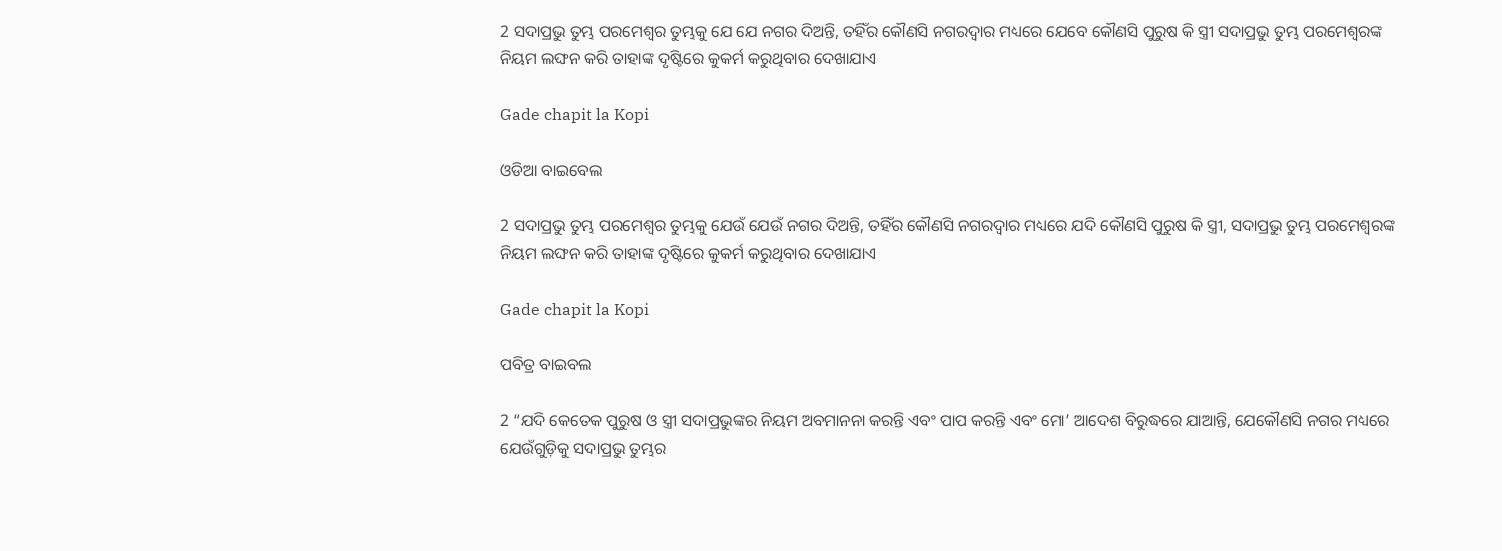2 ସଦାପ୍ରଭୁ ତୁମ୍ଭ ପରମେଶ୍ଵର ତୁମ୍ଭକୁ ଯେ ଯେ ନଗର ଦିଅନ୍ତି, ତହିଁର କୌଣସି ନଗରଦ୍ଵାର ମଧ୍ୟରେ ଯେବେ କୌଣସି ପୁରୁଷ କି ସ୍ତ୍ରୀ ସଦାପ୍ରଭୁ ତୁମ୍ଭ ପରମେଶ୍ଵରଙ୍କ ନିୟମ ଲଙ୍ଘନ କରି ତାହାଙ୍କ ଦୃଷ୍ଟିରେ କୁକର୍ମ କରୁଥିବାର ଦେଖାଯାଏ

Gade chapit la Kopi

ଓଡିଆ ବାଇବେଲ

2 ସଦାପ୍ରଭୁ ତୁମ୍ଭ ପରମେଶ୍ୱର ତୁମ୍ଭକୁ ଯେଉଁ ଯେଉଁ ନଗର ଦିଅନ୍ତି, ତହିଁର କୌଣସି ନଗରଦ୍ୱାର ମଧ୍ୟରେ ଯଦି କୌଣସି ପୁରୁଷ କି ସ୍ତ୍ରୀ, ସଦାପ୍ରଭୁ ତୁମ୍ଭ ପରମେଶ୍ୱରଙ୍କ ନିୟମ ଲଙ୍ଘନ କରି ତାହାଙ୍କ ଦୃଷ୍ଟିରେ କୁକର୍ମ କରୁଥିବାର ଦେଖାଯାଏ

Gade chapit la Kopi

ପବିତ୍ର ବାଇବଲ

2 “ଯଦି କେତେକ ପୁରୁଷ ଓ ସ୍ତ୍ରୀ ସଦାପ୍ରଭୁଙ୍କର ନିୟମ ଅବମାନନା କରନ୍ତି ଏବଂ ପାପ କରନ୍ତି ଏବଂ ମୋ’ ଆଦେଶ ବିରୁଦ୍ଧରେ ଯାଆନ୍ତି, ଯେକୌଣସି ନଗର ମଧ୍ୟରେ ଯେଉଁଗୁଡ଼ିକୁ ସଦାପ୍ରଭୁ ତୁମ୍ଭର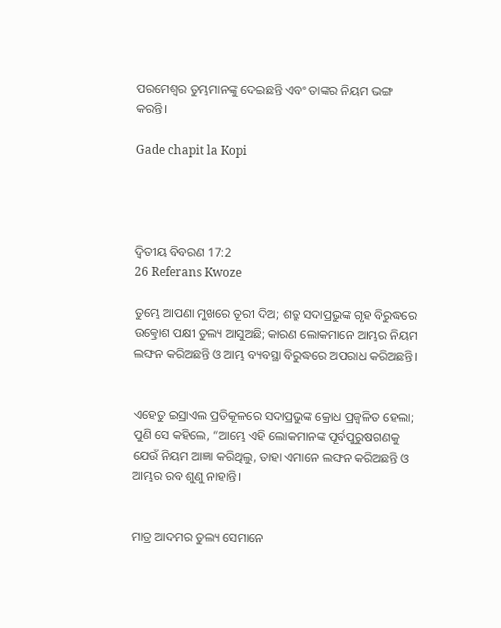ପରମେଶ୍ୱର ତୁମ୍ଭମାନଙ୍କୁ ଦେଇଛନ୍ତି ଏବଂ ତାଙ୍କର ନିୟମ ଭଙ୍ଗ କରନ୍ତି।

Gade chapit la Kopi




ଦ୍ଵିତୀୟ ବିବରଣ 17:2
26 Referans Kwoze

ତୁମ୍ଭେ ଆପଣା ମୁଖରେ ତୂରୀ ଦିଅ; ଶତ୍ରୁ ସଦାପ୍ରଭୁଙ୍କ ଗୃହ ବିରୁଦ୍ଧରେ ଉତ୍କ୍ରୋଶ ପକ୍ଷୀ ତୁଲ୍ୟ ଆସୁଅଛି; କାରଣ ଲୋକମାନେ ଆମ୍ଭର ନିୟମ ଲଙ୍ଘନ କରିଅଛନ୍ତି ଓ ଆମ୍ଭ ବ୍ୟବସ୍ଥା ବିରୁଦ୍ଧରେ ଅପରାଧ କରିଅଛନ୍ତି।


ଏହେତୁ ଇସ୍ରାଏଲ ପ୍ରତିକୂଳରେ ସଦାପ୍ରଭୁଙ୍କ କ୍ରୋଧ ପ୍ରଜ୍ୱଳିତ ହେଲା; ପୁଣି ସେ କହିଲେ, “ଆମ୍ଭେ ଏହି ଲୋକମାନଙ୍କ ପୂର୍ବପୁରୁଷଗଣକୁ ଯେଉଁ ନିୟମ ଆଜ୍ଞା କରିଥିଲୁ, ତାହା ଏମାନେ ଲଙ୍ଘନ କରିଅଛନ୍ତି ଓ ଆମ୍ଭର ରବ ଶୁଣୁ ନାହାନ୍ତି।


ମାତ୍ର ଆଦମର ତୁଲ୍ୟ ସେମାନେ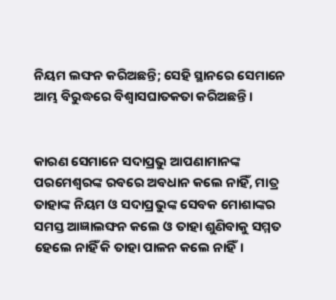ନିୟମ ଲଙ୍ଘନ କରିଅଛନ୍ତି; ସେହି ସ୍ଥାନରେ ସେମାନେ ଆମ୍ଭ ବିରୁଦ୍ଧରେ ବିଶ୍ୱାସଘାତକତା କରିଅଛନ୍ତି।


କାରଣ ସେମାନେ ସଦାପ୍ରଭୁ ଆପଣାମାନଙ୍କ ପରମେଶ୍ୱରଙ୍କ ରବରେ ଅବଧାନ କଲେ ନାହିଁ, ମାତ୍ର ତାହାଙ୍କ ନିୟମ ଓ ସଦାପ୍ରଭୁଙ୍କ ସେବକ ମୋଶାଙ୍କର ସମସ୍ତ ଆଜ୍ଞାଲଙ୍ଘନ କଲେ ଓ ତାହା ଶୁଣିବାକୁ ସମ୍ମତ ହେଲେ ନାହିଁ କି ତାହା ପାଳନ କଲେ ନାହିଁ।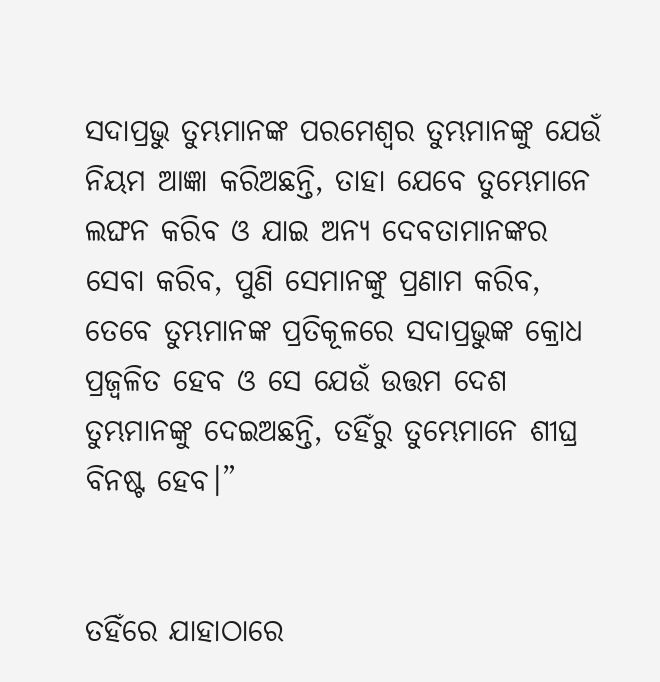ସଦାପ୍ରଭୁ ତୁମ୍ଭମାନଙ୍କ ପରମେଶ୍ୱର ତୁମ୍ଭମାନଙ୍କୁ ଯେଉଁ ନିୟମ ଆଜ୍ଞା କରିଅଛନ୍ତି, ତାହା ଯେବେ ତୁମ୍ଭେମାନେ ଲଙ୍ଘନ କରିବ ଓ ଯାଇ ଅନ୍ୟ ଦେବତାମାନଙ୍କର ସେବା କରିବ, ପୁଣି ସେମାନଙ୍କୁ ପ୍ରଣାମ କରିବ, ତେବେ ତୁମ୍ଭମାନଙ୍କ ପ୍ରତିକୂଳରେ ସଦାପ୍ରଭୁଙ୍କ କ୍ରୋଧ ପ୍ରଜ୍ୱଳିତ ହେବ ଓ ସେ ଯେଉଁ ଉତ୍ତମ ଦେଶ ତୁମ୍ଭମାନଙ୍କୁ ଦେଇଅଛନ୍ତି, ତହିଁରୁ ତୁମ୍ଭେମାନେ ଶୀଘ୍ର ବିନଷ୍ଟ ହେବ।”


ତହିଁରେ ଯାହାଠାରେ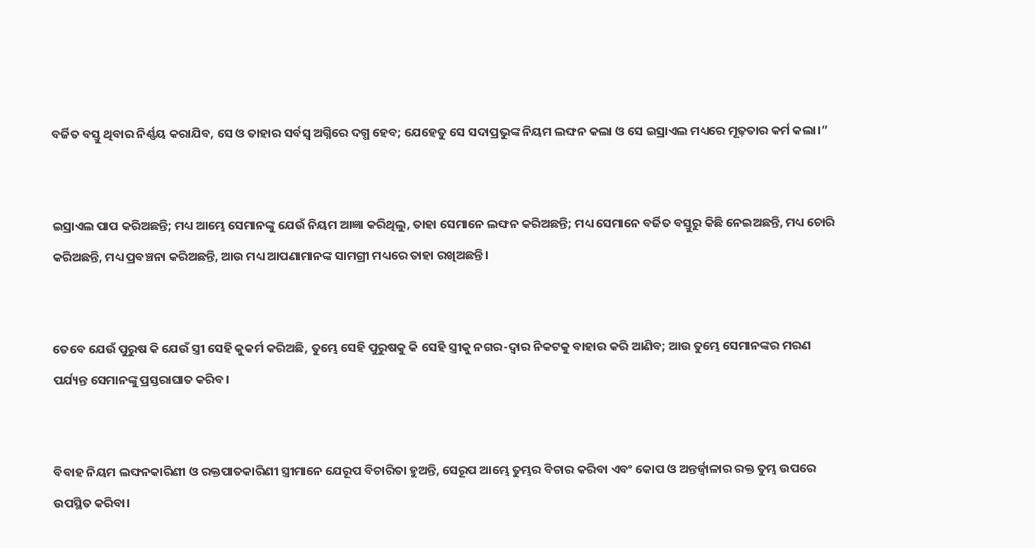ବର୍ଜିତ ବସ୍ତୁ ଥିବାର ନିର୍ଣ୍ଣୟ କରାଯିବ, ସେ ଓ ତାହାର ସର୍ବସ୍ୱ ଅଗ୍ନିରେ ଦଗ୍ଧ ହେବ; ଯେହେତୁ ସେ ସଦାପ୍ରଭୁଙ୍କ ନିୟମ ଲଙ୍ଘନ କଲା ଓ ସେ ଇସ୍ରାଏଲ ମଧ୍ୟରେ ମୂଢ଼ତାର କର୍ମ କଲା।”


ଇସ୍ରାଏଲ ପାପ କରିଅଛନ୍ତି; ମଧ୍ୟ ଆମ୍ଭେ ସେମାନଙ୍କୁ ଯେଉଁ ନିୟମ ଆଜ୍ଞା କରିଥିଲୁ, ତାହା ସେମାନେ ଲଙ୍ଘନ କରିଅଛନ୍ତି; ମଧ୍ୟ ସେମାନେ ବର୍ଜିତ ବସ୍ତୁରୁ କିଛି ନେଇଅଛନ୍ତି, ମଧ୍ୟ ଚୋରି କରିଅଛନ୍ତି, ମଧ୍ୟ ପ୍ରବଞ୍ଚନା କରିଅଛନ୍ତି, ଆଉ ମଧ୍ୟ ଆପଣାମାନଙ୍କ ସାମଗ୍ରୀ ମଧ୍ୟରେ ତାହା ରଖିଅଛନ୍ତି।


ତେବେ ଯେଉଁ ପୁରୁଷ କି ଯେଉଁ ସ୍ତ୍ରୀ ସେହି କୁକର୍ମ କରିଅଛି, ତୁମ୍ଭେ ସେହି ପୁରୁଷକୁ କି ସେହି ସ୍ତ୍ରୀକୁ ନଗର-ଦ୍ୱାର ନିକଟକୁ ବାହାର କରି ଆଣିବ; ଆଉ ତୁମ୍ଭେ ସେମାନଙ୍କର ମରଣ ପର୍ଯ୍ୟନ୍ତ ସେମାନଙ୍କୁ ପ୍ରସ୍ତରାଘାତ କରିବ।


ବିବାହ ନିୟମ ଲଙ୍ଘନକାରିଣୀ ଓ ରକ୍ତପାତକାରିଣୀ ସ୍ତ୍ରୀମାନେ ଯେରୂପ ବିଚାରିତା ହୁଅନ୍ତି, ସେରୂପ ଆମ୍ଭେ ତୁମ୍ଭର ବିଚାର କରିବା ଏବଂ କୋପ ଓ ଅନ୍ତର୍ଜ୍ୱାଳାର ରକ୍ତ ତୁମ୍ଭ ଉପରେ ଉପସ୍ଥିତ କରିବା।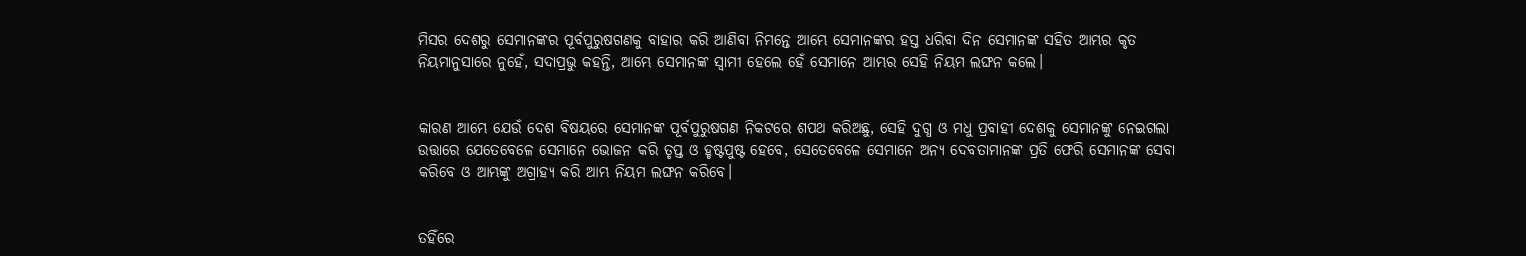ମିସର ଦେଶରୁ ସେମାନଙ୍କର ପୂର୍ବପୁରୁଷଗଣକୁ ବାହାର କରି ଆଣିବା ନିମନ୍ତେ ଆମ୍ଭେ ସେମାନଙ୍କର ହସ୍ତ ଧରିବା ଦିନ ସେମାନଙ୍କ ସହିତ ଆମ୍ଭର କୃତ ନିୟମାନୁସାରେ ନୁହେଁ, ସଦାପ୍ରଭୁ କହନ୍ତି, ଆମ୍ଭେ ସେମାନଙ୍କ ସ୍ୱାମୀ ହେଲେ ହେଁ ସେମାନେ ଆମ୍ଭର ସେହି ନିୟମ ଲଙ୍ଘନ କଲେ।


କାରଣ ଆମ୍ଭେ ଯେଉଁ ଦେଶ ବିଷୟରେ ସେମାନଙ୍କ ପୂର୍ବପୁରୁଷଗଣ ନିକଟରେ ଶପଥ କରିଅଛୁ, ସେହି ଦୁଗ୍ଧ ଓ ମଧୁ ପ୍ରବାହୀ ଦେଶକୁ ସେମାନଙ୍କୁ ନେଇଗଲା ଉତ୍ତାରେ ଯେତେବେଳେ ସେମାନେ ଭୋଜନ କରି ତୃପ୍ତ ଓ ହୃଷ୍ଟପୁଷ୍ଟ ହେବେ, ସେତେବେଳେ ସେମାନେ ଅନ୍ୟ ଦେବତାମାନଙ୍କ ପ୍ରତି ଫେରି ସେମାନଙ୍କ ସେବା କରିବେ ଓ ଆମ୍ଭଙ୍କୁ ଅଗ୍ରାହ୍ୟ କରି ଆମ୍ଭ ନିୟମ ଲଙ୍ଘନ କରିବେ।


ତହିଁରେ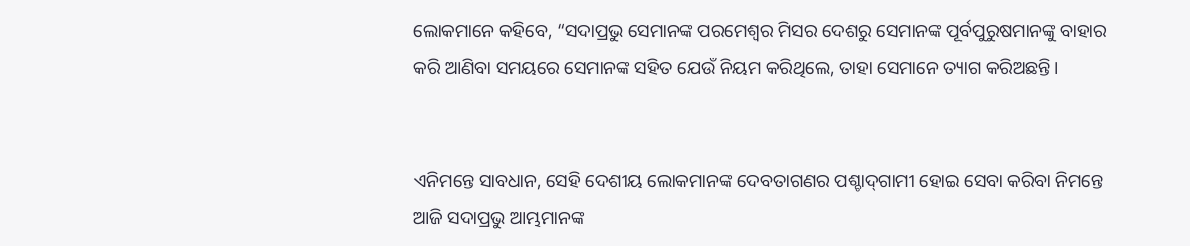ଲୋକମାନେ କହିବେ, “ସଦାପ୍ରଭୁ ସେମାନଙ୍କ ପରମେଶ୍ୱର ମିସର ଦେଶରୁ ସେମାନଙ୍କ ପୂର୍ବପୁରୁଷମାନଙ୍କୁ ବାହାର କରି ଆଣିବା ସମୟରେ ସେମାନଙ୍କ ସହିତ ଯେଉଁ ନିୟମ କରିଥିଲେ, ତାହା ସେମାନେ ତ୍ୟାଗ କରିଅଛନ୍ତି।


ଏନିମନ୍ତେ ସାବଧାନ, ସେହି ଦେଶୀୟ ଲୋକମାନଙ୍କ ଦେବତାଗଣର ପଶ୍ଚାଦ୍‍ଗାମୀ ହୋଇ ସେବା କରିବା ନିମନ୍ତେ ଆଜି ସଦାପ୍ରଭୁ ଆମ୍ଭମାନଙ୍କ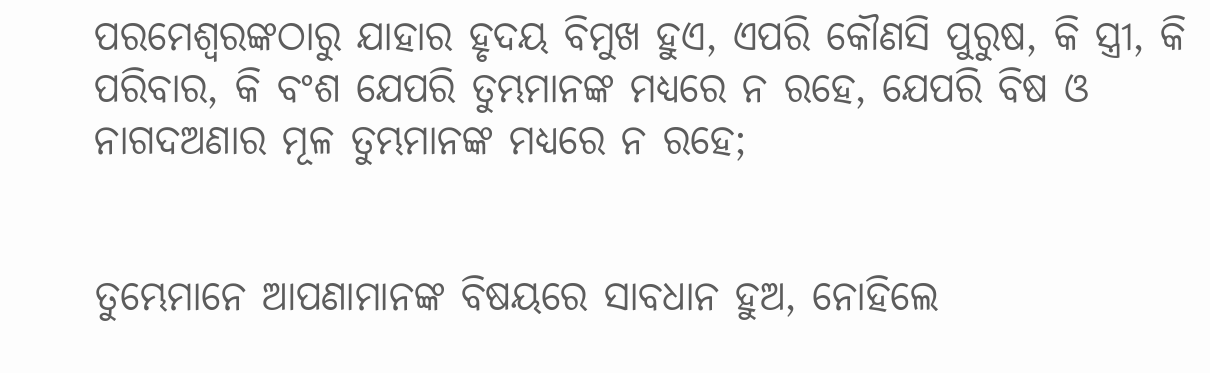ପରମେଶ୍ୱରଙ୍କଠାରୁ ଯାହାର ହୃଦୟ ବିମୁଖ ହୁଏ, ଏପରି କୌଣସି ପୁରୁଷ, କି ସ୍ତ୍ରୀ, କି ପରିବାର, କି ବଂଶ ଯେପରି ତୁମ୍ଭମାନଙ୍କ ମଧ୍ୟରେ ନ ରହେ, ଯେପରି ବିଷ ଓ ନାଗଦଅଣାର ମୂଳ ତୁମ୍ଭମାନଙ୍କ ମଧ୍ୟରେ ନ ରହେ;


ତୁମ୍ଭେମାନେ ଆପଣାମାନଙ୍କ ବିଷୟରେ ସାବଧାନ ହୁଅ, ନୋହିଲେ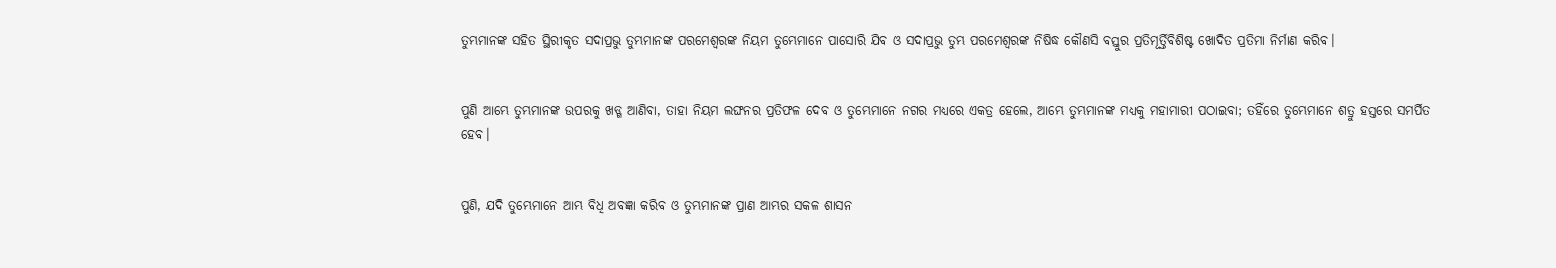ତୁମ୍ଭମାନଙ୍କ ସହିତ ସ୍ଥିରୀକୃତ ସଦାପ୍ରଭୁ ତୁମ୍ଭମାନଙ୍କ ପରମେଶ୍ୱରଙ୍କ ନିୟମ ତୁମ୍ଭେମାନେ ପାସୋରି ଯିବ ଓ ସଦାପ୍ରଭୁ ତୁମ୍ଭ ପରମେଶ୍ୱରଙ୍କ ନିଷିଦ୍ଧ କୌଣସି ବସ୍ତୁର ପ୍ରତିମୂର୍ତ୍ତିବିଶିଷ୍ଟ ଖୋଦିତ ପ୍ରତିମା ନିର୍ମାଣ କରିବ।


ପୁଣି ଆମ୍ଭେ ତୁମ୍ଭମାନଙ୍କ ଉପରକୁ ଖଡ୍ଗ ଆଣିବା, ତାହା ନିୟମ ଲଙ୍ଘନର ପ୍ରତିଫଳ ଦେବ ଓ ତୁମ୍ଭେମାନେ ନଗର ମଧ୍ୟରେ ଏକତ୍ର ହେଲେ, ଆମ୍ଭେ ତୁମ୍ଭମାନଙ୍କ ମଧ୍ୟକୁ ମହାମାରୀ ପଠାଇବା; ତହିଁରେ ତୁମ୍ଭେମାନେ ଶତ୍ରୁ ହସ୍ତରେ ସମର୍ପିତ ହେବ।


ପୁଣି, ଯଦି ତୁମ୍ଭେମାନେ ଆମ୍ଭ ବିଧି ଅବଜ୍ଞା କରିବ ଓ ତୁମ୍ଭମାନଙ୍କ ପ୍ରାଣ ଆମ୍ଭର ସକଳ ଶାସନ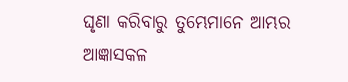ଘୃଣା କରିବାରୁ ତୁମ୍ଭେମାନେ ଆମ୍ଭର ଆଜ୍ଞାସକଳ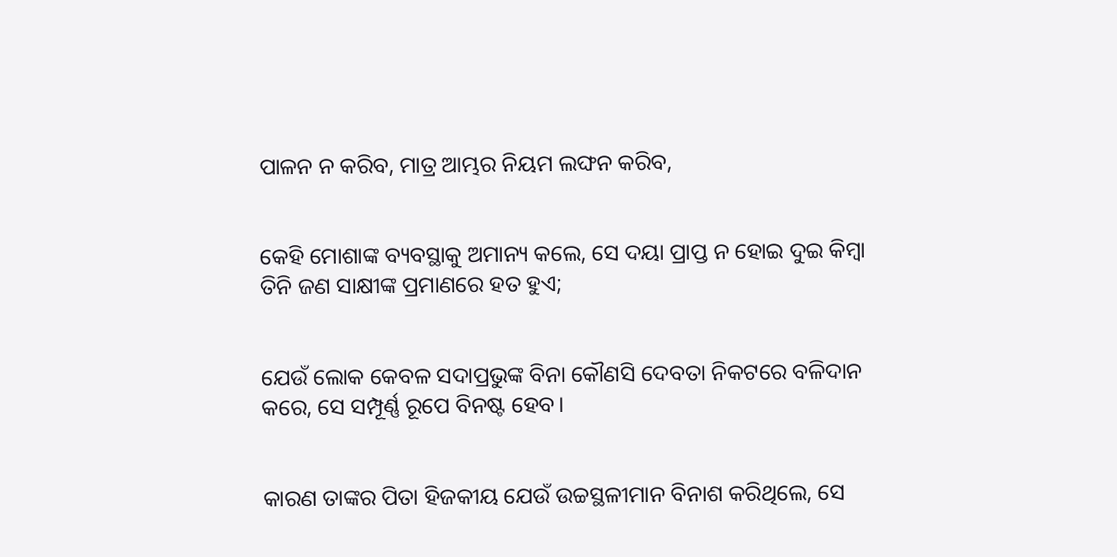ପାଳନ ନ କରିବ, ମାତ୍ର ଆମ୍ଭର ନିୟମ ଲଙ୍ଘନ କରିବ,


କେହି ମୋଶାଙ୍କ ବ୍ୟବସ୍ଥାକୁ ଅମାନ୍ୟ କଲେ, ସେ ଦୟା ପ୍ରାପ୍ତ ନ ହୋଇ ଦୁଇ କିମ୍ବା ତିନି ଜଣ ସାକ୍ଷୀଙ୍କ ପ୍ରମାଣରେ ହତ ହୁଏ;


ଯେଉଁ ଲୋକ କେବଳ ସଦାପ୍ରଭୁଙ୍କ ବିନା କୌଣସି ଦେବତା ନିକଟରେ ବଳିଦାନ କରେ, ସେ ସମ୍ପୂର୍ଣ୍ଣ ରୂପେ ବିନଷ୍ଟ ହେବ।


କାରଣ ତାଙ୍କର ପିତା ହିଜକୀୟ ଯେଉଁ ଉଚ୍ଚସ୍ଥଳୀମାନ ବିନାଶ କରିଥିଲେ, ସେ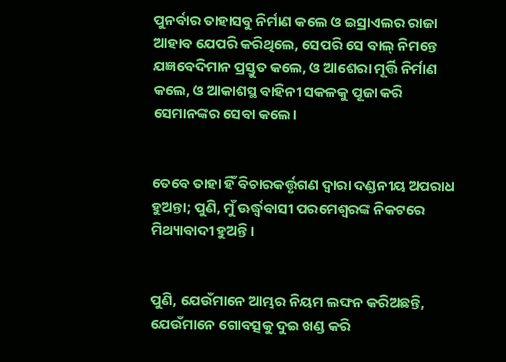ପୁନର୍ବାର ତାହାସବୁ ନିର୍ମାଣ କଲେ ଓ ଇସ୍ରାଏଲର ରାଜା ଆହାବ ଯେପରି କରିଥିଲେ, ସେପରି ସେ ବାଲ୍‍ ନିମନ୍ତେ ଯଜ୍ଞବେଦିମାନ ପ୍ରସ୍ତୁତ କଲେ, ଓ ଆଶେରା ମୂର୍ତ୍ତି ନିର୍ମାଣ କଲେ, ଓ ଆକାଶସ୍ଥ ବାହିନୀ ସକଳକୁ ପୂଜା କରି ସେମାନଙ୍କର ସେବା କଲେ।


ତେବେ ତାହା ହିଁ ବିଚାରକର୍ତ୍ତୃଗଣ ଦ୍ୱାରା ଦଣ୍ଡନୀୟ ଅପରାଧ ହୁଅନ୍ତା; ପୁଣି, ମୁଁ ଊର୍ଦ୍ଧ୍ୱବାସୀ ପରମେଶ୍ୱରଙ୍କ ନିକଟରେ ମିଥ୍ୟାବାଦୀ ହୁଅନ୍ତି।


ପୁଣି, ଯେଉଁମାନେ ଆମ୍ଭର ନିୟମ ଲଙ୍ଘନ କରିଅଛନ୍ତି, ଯେଉଁମାନେ ଗୋବତ୍ସକୁ ଦୁଇ ଖଣ୍ଡ କରି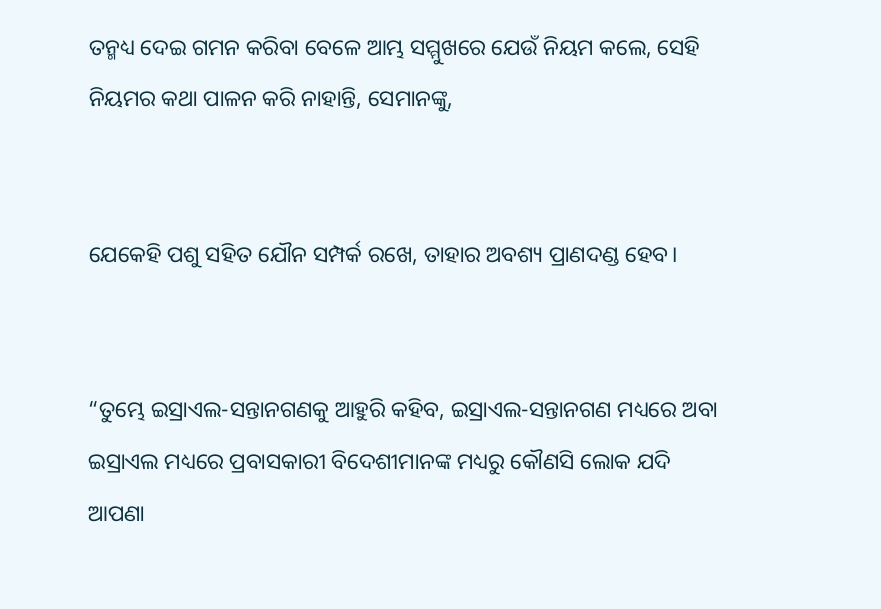ତନ୍ମଧ୍ୟ ଦେଇ ଗମନ କରିବା ବେଳେ ଆମ୍ଭ ସମ୍ମୁଖରେ ଯେଉଁ ନିୟମ କଲେ, ସେହି ନିୟମର କଥା ପାଳନ କରି ନାହାନ୍ତି, ସେମାନଙ୍କୁ,


ଯେକେହି ପଶୁ ସହିତ ଯୌନ ସମ୍ପର୍କ ରଖେ, ତାହାର ଅବଶ୍ୟ ପ୍ରାଣଦଣ୍ଡ ହେବ।


“ତୁମ୍ଭେ ଇସ୍ରାଏଲ-ସନ୍ତାନଗଣକୁ ଆହୁରି କହିବ, ଇସ୍ରାଏଲ-ସନ୍ତାନଗଣ ମଧ୍ୟରେ ଅବା ଇସ୍ରାଏଲ ମଧ୍ୟରେ ପ୍ରବାସକାରୀ ବିଦେଶୀମାନଙ୍କ ମଧ୍ୟରୁ କୌଣସି ଲୋକ ଯଦି ଆପଣା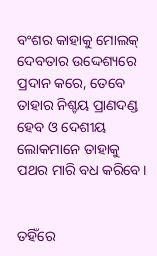ବଂଶର କାହାକୁ ମୋଲକ୍‍ ଦେବତାର ଉଦ୍ଦେଶ୍ୟରେ ପ୍ରଦାନ କରେ, ତେବେ ତାହାର ନିଶ୍ଚୟ ପ୍ରାଣଦଣ୍ଡ ହେବ ଓ ଦେଶୀୟ ଲୋକମାନେ ତାହାକୁ ପଥର ମାରି ବଧ କରିବେ।


ତହିଁରେ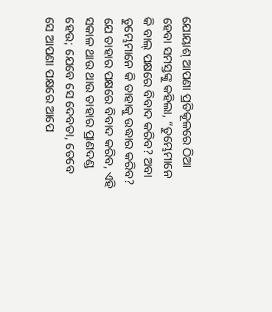ଯୋୟାଶ୍‍ ଆପଣା ପ୍ରତିକୂଳରେ ଠିଆ ହେବା ସମସ୍ତଙ୍କୁ କହିଲା, “ତୁମ୍ଭେମାନେ କି ବାଲ୍‍ ପକ୍ଷରେ ବିବାଦ କରିବ? ଅବା ତୁମ୍ଭେମାନେ କି ତାହାକୁ ଉଦ୍ଧାର କରିବ? ଯେ ତାହାର ପକ୍ଷରେ ବିବାଦ କରିବ, ଏହି ସକାଳ ଥାଉ ଥାଉ ତାହାର ପ୍ରାଣଦଣ୍ଡ ହେଉ; ଯେବେ ସେ ଦେବତା, ତେବେ ସେ ଆପଣା ପକ୍ଷରେ ଆପେ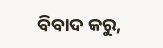ବିବାଦ କରୁ,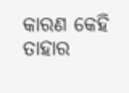କାରଣ କେହି ତାହାର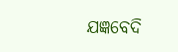ଯଜ୍ଞବେଦି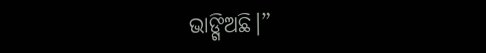ଭାଙ୍ଗିଅଛି।”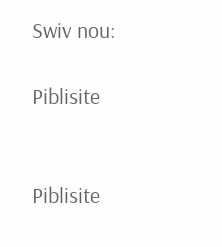Swiv nou:

Piblisite


Piblisite